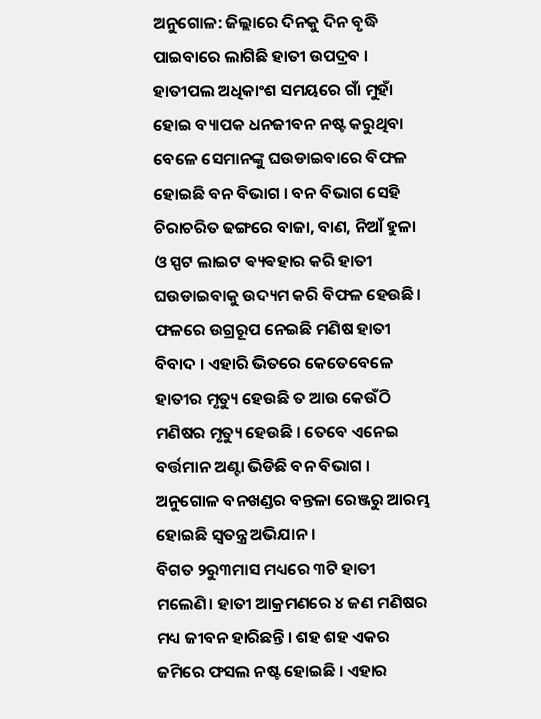ଅନୁଗୋଳ: ଜିଲ୍ଲାରେ ଦିନକୁ ଦିନ ବୃଦ୍ଧି ପାଇବାରେ ଲାଗିଛି ହାତୀ ଉପଦ୍ରବ । ହାତୀପଲ ଅଧିକାଂଶ ସମୟରେ ଗାଁ ମୁହାଁ ହୋଇ ବ୍ୟାପକ ଧନଜୀବନ ନଷ୍ଟ କରୁଥିବା ବେଳେ ସେମାନଙ୍କୁ ଘଉଡାଇବାରେ ବିଫଳ ହୋଇଛି ବନ ବିଭାଗ । ବନ ବିଭାଗ ସେହି ଚିରାଚରିତ ଢଙ୍ଗରେ ବାଜା, ବାଣ, ନିଆଁ ହୁଳା ଓ ସ୍ପଟ ଲାଇଟ ଵ୍ୟଵହାର କରି ହାତୀ ଘଉଡାଇବାକୁ ଉଦ୍ୟମ କରି ବିଫଳ ହେଉଛି। ଫଳରେ ଉଗ୍ରରୂପ ନେଇଛି ମଣିଷ ହାତୀ ବିବାଦ । ଏହାରି ଭିତରେ କେତେବେଳେ ହାତୀର ମୃତ୍ୟୁ ହେଉଛି ତ ଆଉ କେଉଁଠି ମଣିଷର ମୃତ୍ୟୁ ହେଉଛି । ତେବେ ଏନେଇ ବର୍ତ୍ତମାନ ଅଣ୍ଟା ଭିଡିଛି ବନ ବିଭାଗ । ଅନୁଗୋଳ ବନଖଣ୍ଡର ବନ୍ତଳା ରେଞ୍ଜରୁ ଆରମ୍ଭ ହୋଇଛି ସ୍ୱତନ୍ତ୍ର ଅଭିଯାନ ।
ବିଗତ ୨ରୁ୩ମାସ ମଧ୍ୟରେ ୩ଟି ହାତୀ ମଲେଣି। ହାତୀ ଆକ୍ରମଣରେ ୪ ଜଣ ମଣିଷର ମଧ୍ୟ ଜୀବନ ହାରିଛନ୍ତି । ଶହ ଶହ ଏକର ଜମିରେ ଫସଲ ନଷ୍ଟ ହୋଇଛି । ଏହାର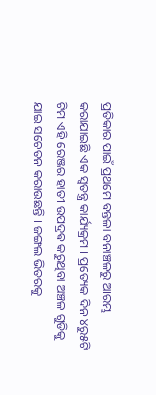ପ୍ରତିକାର ପାଇଁ ପ୍ରଥମେ ବନ୍ତଳା ବନାଞ୍ଚଳରୁ ଆରମ୍ଭ କରାଯାଇଛି ଏକ ସ୍ୱତନ୍ତ୍ର କାର୍ଯ୍ୟକ୍ରମ । ପ୍ରତ୍ୟେକ ଦିନ ୪ରୁ୫ଟି ଟିମ ଏହି ରେଞ୍ଜର ହାତୀ ଉପଦ୍ରଵ କରୁଥିବା ଅଞ୍ଚଳ ଗୁଡିକୁ ଯାଇ ସଚେତନ କରାଉଛନ୍ତି । ଜଙ୍ଗଲ ଭିତରକୁ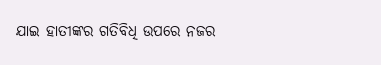ଯାଇ ହାତୀଙ୍କର ଗତିବିଧି ଉପରେ ନଜର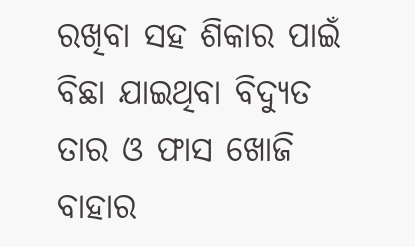ରଖିବା ସହ ଶିକାର ପାଇଁ ବିଛା ଯାଇଥିବା ବିଦ୍ୟୁତ ତାର ଓ ଫାସ ଖୋଜି ବାହାର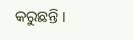କରୁଛନ୍ତି ।